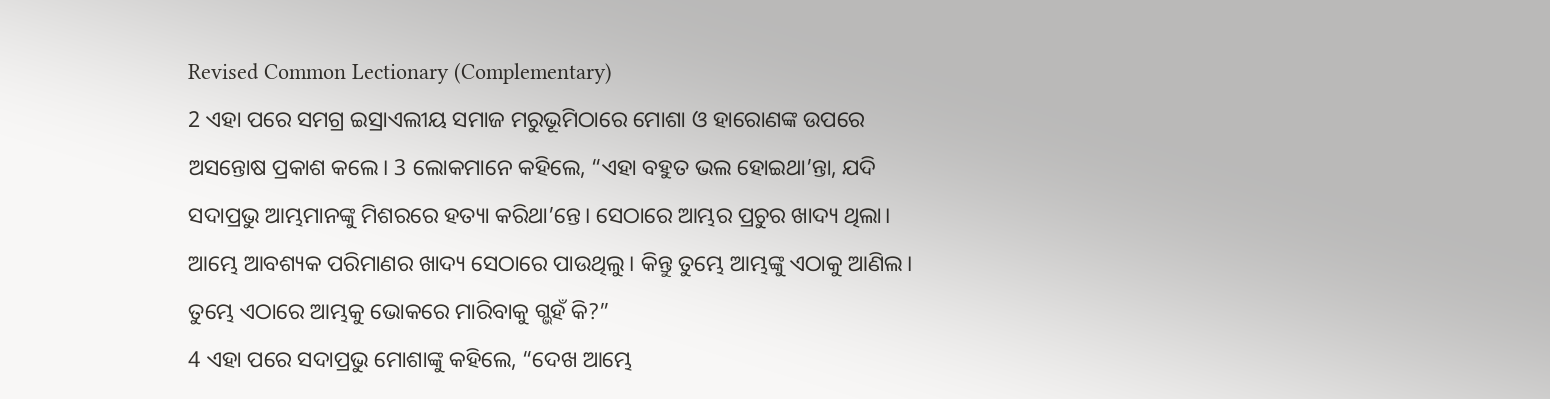Revised Common Lectionary (Complementary)
2 ଏହା ପରେ ସମଗ୍ର ଇସ୍ରାଏଲୀୟ ସମାଜ ମରୁଭୂମିଠାରେ ମୋଶା ଓ ହାରୋଣଙ୍କ ଉପରେ ଅସନ୍ତୋଷ ପ୍ରକାଶ କଲେ। 3 ଲୋକମାନେ କହିଲେ, “ଏହା ବହୁତ ଭଲ ହୋଇଥା’ନ୍ତା, ଯଦି ସଦାପ୍ରଭୁ ଆମ୍ଭମାନଙ୍କୁ ମିଶରରେ ହତ୍ୟା କରିଥା’ନ୍ତେ। ସେଠାରେ ଆମ୍ଭର ପ୍ରଚୁର ଖାଦ୍ୟ ଥିଲା। ଆମ୍ଭେ ଆବଶ୍ୟକ ପରିମାଣର ଖାଦ୍ୟ ସେଠାରେ ପାଉଥିଲୁ। କିନ୍ତୁ ତୁମ୍ଭେ ଆମ୍ଭଙ୍କୁ ଏଠାକୁ ଆଣିଲ। ତୁମ୍ଭେ ଏଠାରେ ଆମ୍ଭକୁ ଭୋକରେ ମାରିବାକୁ ଗ୍ଭହଁ କି?”
4 ଏହା ପରେ ସଦାପ୍ରଭୁ ମୋଶାଙ୍କୁ କହିଲେ, “ଦେଖ ଆମ୍ଭେ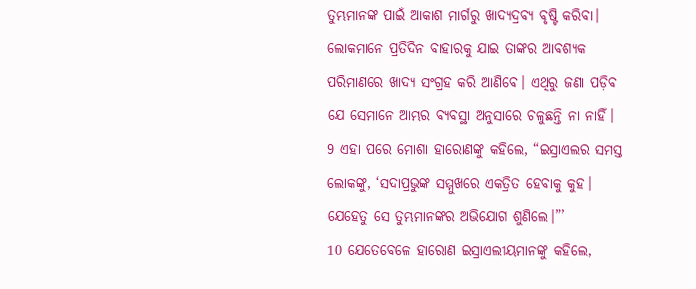ତୁମ୍ଭମାନଙ୍କ ପାଇଁ ଆକାଶ ମାର୍ଗରୁ ଖାଦ୍ୟଦ୍ରବ୍ୟ ବୃଷ୍ଟି କରିବା। ଲୋକମାନେ ପ୍ରତିଦିନ ବାହାରକୁ ଯାଇ ତାଙ୍କର ଆବଶ୍ୟକ ପରିମାଣରେ ଖାଦ୍ୟ ସଂଗ୍ରହ କରି ଆଣିବେ। ଏଥିରୁ ଜଣା ପଡ଼ିବ ଯେ ସେମାନେ ଆମ୍ଭର ବ୍ୟବସ୍ଥା ଅନୁସାରେ ଚଳୁଛନ୍ତି ନା ନାହିଁ।
9 ଏହା ପରେ ମୋଶା ହାରୋଣଙ୍କୁ କହିଲେ, “ଇସ୍ରାଏଲର ସମସ୍ତ ଲୋକଙ୍କୁ, ‘ସଦାପ୍ରଭୁଙ୍କ ସମ୍ମୁଖରେ ଏକତ୍ରିତ ହେବାକୁ କୁହ। ଯେହେତୁ ସେ ତୁମ୍ଭମାନଙ୍କର ଅଭିଯୋଗ ଶୁଣିଲେ।”’
10 ଯେତେବେଳେ ହାରୋଣ ଇସ୍ରାଏଲୀୟମାନଙ୍କୁ କହିଲେ,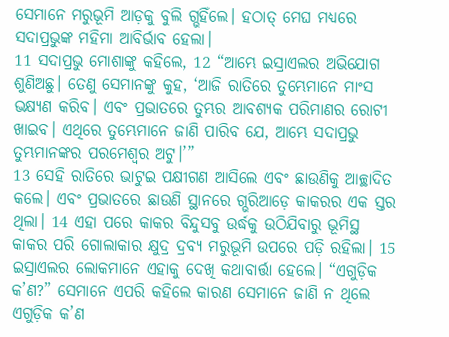ସେମାନେ ମରୁଭୂମି ଆଡ଼କୁ ବୁଲି ଗ୍ଭହିଁଲେ। ହଠାତ୍ ମେଘ ମଧ୍ୟରେ ସଦାପ୍ରଭୁଙ୍କ ମହିମା ଆବିର୍ଭାବ ହେଲା।
11 ସଦାପ୍ରଭୁ ମୋଶାଙ୍କୁ କହିଲେ, 12 “ଆମ୍ଭେ ଇସ୍ରାଏଲର ଅଭିଯୋଗ ଶୁଣିଅଛୁ। ତେଣୁ ସେମାନଙ୍କୁ କୁହ, ‘ଆଜି ରାତିରେ ତୁମ୍ଭେମାନେ ମାଂସ ଭକ୍ଷ୍ୟଣ କରିବ। ଏବଂ ପ୍ରଭାତରେ ତୁମ୍ଭର ଆବଶ୍ୟକ ପରିମାଣର ରୋଟୀ ଖାଇବ। ଏଥିରେ ତୁମ୍ଭେମାନେ ଜାଣି ପାରିବ ଯେ, ଆମ୍ଭେ ସଦାପ୍ରଭୁ ତୁମ୍ଭମାନଙ୍କର ପରମେଶ୍ୱର ଅଟୁ।’”
13 ସେହି ରାତିରେ ଭାଟୁଇ ପକ୍ଷୀଗଣ ଆସିଲେ ଏବଂ ଛାଉଣିକୁ ଆଚ୍ଛାଦିତ କଲେ। ଏବଂ ପ୍ରଭାତରେ ଛାଉଣି ସ୍ଥାନରେ ଗ୍ଭରିଆଡ଼େ କାକରର ଏକ ସ୍ତର ଥିଲା। 14 ଏହା ପରେ କାକର ବିନ୍ଦୁସବୁ ଉର୍ଦ୍ଧକୁ ଉଠିଯିବାରୁ ଭୂମିସ୍ଥ କାକର ପରି ଗୋଲାକାର କ୍ଷୁଦ୍ର ଦ୍ରବ୍ୟ ମରୁଭୂମି ଉପରେ ପଡ଼ି ରହିଲା। 15 ଇସ୍ରାଏଲର ଲୋକମାନେ ଏହାକୁ ଦେଖି କଥାବାର୍ତ୍ତା ହେଲେ। “ଏଗୁଡ଼ିକ କ’ଣ?” ସେମାନେ ଏପରି କହିଲେ କାରଣ ସେମାନେ ଜାଣି ନ ଥିଲେ ଏଗୁଡ଼ିକ କ’ଣ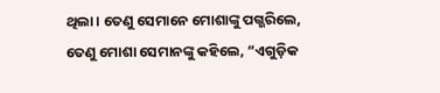ଥିଲା। ତେଣୁ ସେମାନେ ମୋଶାଙ୍କୁ ପଗ୍ଭରିଲେ, ତେଣୁ ମୋଶା ସେମାନଙ୍କୁ କହିଲେ, “ଏଗୁଡ଼ିକ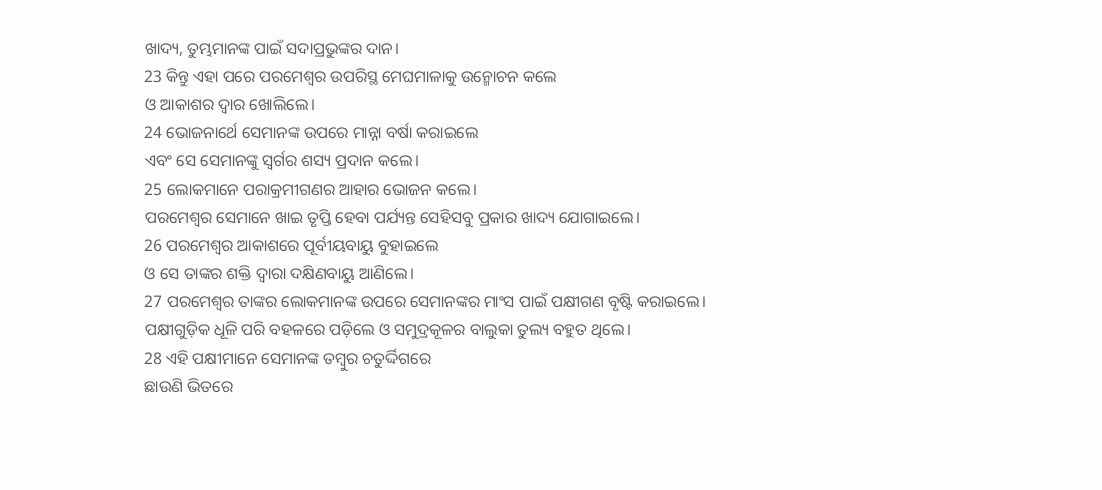ଖାଦ୍ୟ, ତୁମ୍ଭମାନଙ୍କ ପାଇଁ ସଦାପ୍ରଭୁଙ୍କର ଦାନ।
23 କିନ୍ତୁ ଏହା ପରେ ପରମେଶ୍ୱର ଉପରିସ୍ଥ ମେଘମାଳାକୁ ଉନ୍ମୋଚନ କଲେ
ଓ ଆକାଶର ଦ୍ୱାର ଖୋଲିଲେ।
24 ଭୋଜନାର୍ଥେ ସେମାନଙ୍କ ଉପରେ ମାନ୍ନା ବର୍ଷା କରାଇଲେ
ଏବଂ ସେ ସେମାନଙ୍କୁ ସ୍ୱର୍ଗର ଶସ୍ୟ ପ୍ରଦାନ କଲେ।
25 ଲୋକମାନେ ପରାକ୍ରମୀଗଣର ଆହାର ଭୋଜନ କଲେ।
ପରମେଶ୍ୱର ସେମାନେ ଖାଇ ତୃପ୍ତି ହେବା ପର୍ଯ୍ୟନ୍ତ ସେହିସବୁ ପ୍ରକାର ଖାଦ୍ୟ ଯୋଗାଇଲେ।
26 ପରମେଶ୍ୱର ଆକାଶରେ ପୂର୍ବୀୟବାୟୁ ବୁହାଇଲେ
ଓ ସେ ତାଙ୍କର ଶକ୍ତି ଦ୍ୱାରା ଦକ୍ଷିଣବାୟୁ ଆଣିଲେ।
27 ପରମେଶ୍ୱର ତାଙ୍କର ଲୋକମାନଙ୍କ ଉପରେ ସେମାନଙ୍କର ମାଂସ ପାଇଁ ପକ୍ଷୀଗଣ ବୃଷ୍ଟି କରାଇଲେ।
ପକ୍ଷୀଗୁଡ଼ିକ ଧୂଳି ପରି ବହଳରେ ପଡ଼ିଲେ ଓ ସମୁଦ୍ରକୂଳର ବାଲୁକା ତୁଲ୍ୟ ବହୁତ ଥିଲେ।
28 ଏହି ପକ୍ଷୀମାନେ ସେମାନଙ୍କ ତମ୍ବୁର ଚତୁର୍ଦ୍ଦିଗରେ
ଛାଉଣି ଭିତରେ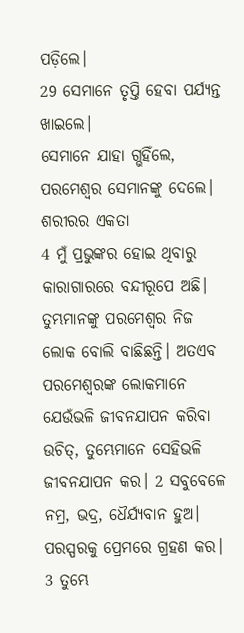ପଡ଼ିଲେ।
29 ସେମାନେ ତୃପ୍ତି ହେବା ପର୍ଯ୍ୟନ୍ତ ଖାଇଲେ।
ସେମାନେ ଯାହା ଗ୍ଭହିଁଲେ, ପରମେଶ୍ୱର ସେମାନଙ୍କୁ ଦେଲେ।
ଶରୀରର ଏକତା
4 ମୁଁ ପ୍ରଭୁଙ୍କର ହୋଇ ଥିବାରୁ କାରାଗାରରେ ବନ୍ଦୀରୂପେ ଅଛି। ତୁମ୍ଭମାନଙ୍କୁ ପରମେଶ୍ୱର ନିଜ ଲୋକ ବୋଲି ବାଛିଛନ୍ତି। ଅତଏବ ପରମେଶ୍ୱରଙ୍କ ଲୋକମାନେ ଯେଉଁଭଳି ଜୀବନଯାପନ କରିବା ଉଚିତ୍, ତୁମ୍ଭେମାନେ ସେହିଭଳି ଜୀବନଯାପନ କର। 2 ସବୁବେଳେ ନମ୍ର, ଭଦ୍ର, ଧୈର୍ଯ୍ୟବାନ ହୁଅ। ପରସ୍ପରକୁ ପ୍ରେମରେ ଗ୍ରହଣ କର। 3 ତୁମ୍ଭେ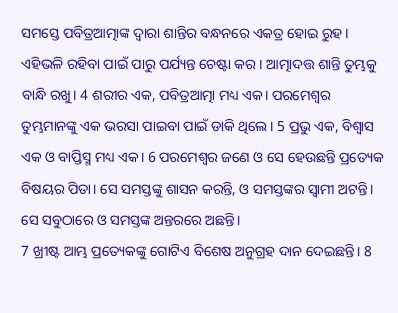ସମସ୍ତେ ପବିତ୍ରଆତ୍ମାଙ୍କ ଦ୍ୱାରା ଶାନ୍ତିର ବନ୍ଧନରେ ଏକତ୍ର ହୋଇ ରୁହ। ଏହିଭଳି ରହିବା ପାଇଁ ପାରୁ ପର୍ଯ୍ୟନ୍ତ ଚେଷ୍ଟା କର। ଆତ୍ମାଦତ୍ତ ଶାନ୍ତି ତୁମ୍ଭକୁ ବାନ୍ଧି ରଖୁ। 4 ଶରୀର ଏକ, ପବିତ୍ରଆତ୍ମା ମଧ୍ୟ ଏକ। ପରମେଶ୍ୱର ତୁମ୍ଭମାନଙ୍କୁ ଏକ ଭରସା ପାଇବା ପାଇଁ ଡାକି ଥିଲେ। 5 ପ୍ରଭୁ ଏକ, ବିଶ୍ୱାସ ଏକ ଓ ବାପ୍ତିସ୍ମ ମଧ୍ୟ ଏକ। 6 ପରମେଶ୍ୱର ଜଣେ ଓ ସେ ହେଉଛନ୍ତି ପ୍ରତ୍ୟେକ ବିଷୟର ପିତା। ସେ ସମସ୍ତଙ୍କୁ ଶାସନ କରନ୍ତି, ଓ ସମସ୍ତଙ୍କର ସ୍ୱାମୀ ଅଟନ୍ତି। ସେ ସବୁଠାରେ ଓ ସମସ୍ତଙ୍କ ଅନ୍ତରରେ ଅଛନ୍ତି।
7 ଖ୍ରୀଷ୍ଟ ଆମ୍ଭ ପ୍ରତ୍ୟେକଙ୍କୁ ଗୋଟିଏ ବିଶେଷ ଅନୁଗ୍ରହ ଦାନ ଦେଇଛନ୍ତି। 8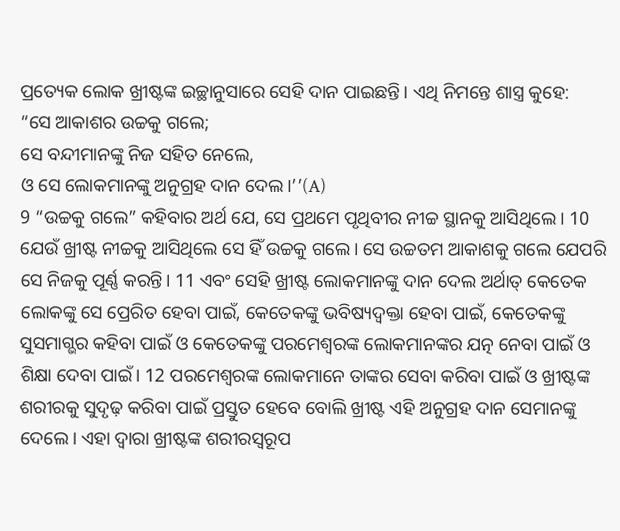ପ୍ରତ୍ୟେକ ଲୋକ ଖ୍ରୀଷ୍ଟଙ୍କ ଇଚ୍ଛାନୁସାରେ ସେହି ଦାନ ପାଇଛନ୍ତି। ଏଥି ନିମନ୍ତେ ଶାସ୍ତ୍ର କୁହେ:
“ସେ ଆକାଶର ଉଚ୍ଚକୁ ଗଲେ;
ସେ ବନ୍ଦୀମାନଙ୍କୁ ନିଜ ସହିତ ନେଲେ,
ଓ ସେ ଲୋକମାନଙ୍କୁ ଅନୁଗ୍ରହ ଦାନ ଦେଲ।’’(A)
9 “ଉଚ୍ଚକୁ ଗଲେ” କହିବାର ଅର୍ଥ ଯେ, ସେ ପ୍ରଥମେ ପୃଥିବୀର ନୀଚ୍ଚ ସ୍ଥାନକୁ ଆସିଥିଲେ। 10 ଯେଉଁ ଖ୍ରୀଷ୍ଟ ନୀଚ୍ଚକୁ ଆସିଥିଲେ ସେ ହିଁ ଉଚ୍ଚକୁ ଗଲେ। ସେ ଉଚ୍ଚତମ ଆକାଶକୁ ଗଲେ ଯେପରି ସେ ନିଜକୁ ପୂର୍ଣ୍ଣ କରନ୍ତି। 11 ଏବଂ ସେହି ଖ୍ରୀଷ୍ଟ ଲୋକମାନଙ୍କୁ ଦାନ ଦେଲ ଅର୍ଥାତ୍ କେତେକ ଲୋକଙ୍କୁ ସେ ପ୍ରେରିତ ହେବା ପାଇଁ, କେତେକଙ୍କୁ ଭବିଷ୍ୟଦ୍ବକ୍ତା ହେବା ପାଇଁ, କେତେକଙ୍କୁ ସୁସମାଗ୍ଭର କହିବା ପାଇଁ ଓ କେତେକଙ୍କୁ ପରମେଶ୍ୱରଙ୍କ ଲୋକମାନଙ୍କର ଯତ୍ନ ନେବା ପାଇଁ ଓ ଶିକ୍ଷା ଦେବା ପାଇଁ। 12 ପରମେଶ୍ୱରଙ୍କ ଲୋକମାନେ ତାଙ୍କର ସେବା କରିବା ପାଇଁ ଓ ଖ୍ରୀଷ୍ଟଙ୍କ ଶରୀରକୁ ସୁଦୃଢ଼ କରିବା ପାଇଁ ପ୍ରସ୍ତୁତ ହେବେ ବୋଲି ଖ୍ରୀଷ୍ଟ ଏହି ଅନୁଗ୍ରହ ଦାନ ସେମାନଙ୍କୁ ଦେଲେ। ଏହା ଦ୍ୱାରା ଖ୍ରୀଷ୍ଟଙ୍କ ଶରୀରସ୍ୱରୂପ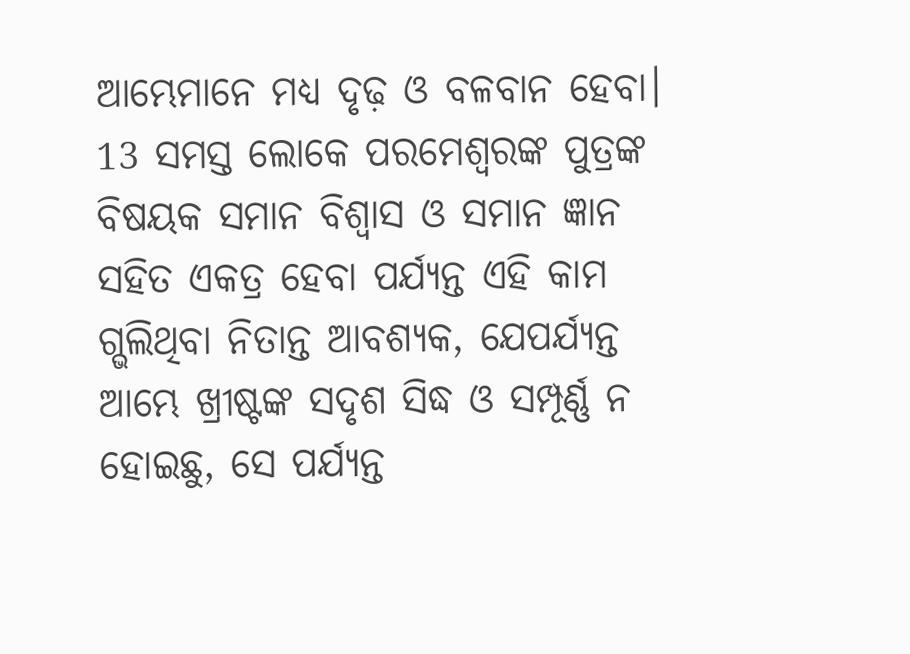ଆମ୍ଭେମାନେ ମଧ୍ୟ ଦୃଢ଼ ଓ ବଳବାନ ହେବା। 13 ସମସ୍ତ ଲୋକେ ପରମେଶ୍ୱରଙ୍କ ପୁତ୍ରଙ୍କ ବିଷୟକ ସମାନ ବିଶ୍ୱାସ ଓ ସମାନ ଜ୍ଞାନ ସହିତ ଏକତ୍ର ହେବା ପର୍ଯ୍ୟନ୍ତ ଏହି କାମ ଗ୍ଭଲିଥିବା ନିତାନ୍ତ ଆବଶ୍ୟକ, ଯେପର୍ଯ୍ୟନ୍ତ ଆମ୍ଭେ ଖ୍ରୀଷ୍ଟଙ୍କ ସଦୃଶ ସିଦ୍ଧ ଓ ସମ୍ପୂର୍ଣ୍ଣ ନ ହୋଇଛୁ, ସେ ପର୍ଯ୍ୟନ୍ତ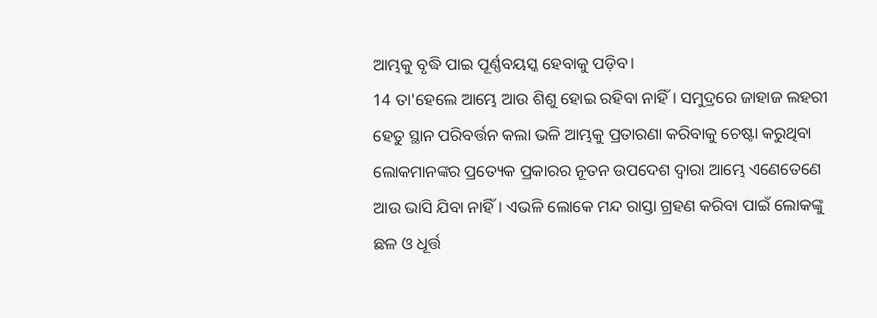ଆମ୍ଭକୁ ବୃଦ୍ଧି ପାଇ ପୂର୍ଣ୍ଣବୟସ୍କ ହେବାକୁ ପଡ଼ିବ।
14 ତା'ହେଲେ ଆମ୍ଭେ ଆଉ ଶିଶୁ ହୋଇ ରହିବା ନାହିଁ। ସମୁଦ୍ରରେ ଜାହାଜ ଲହରୀ ହେତୁ ସ୍ଥାନ ପରିବର୍ତ୍ତନ କଲା ଭଳି ଆମ୍ଭକୁ ପ୍ରତାରଣା କରିବାକୁ ଚେଷ୍ଟା କରୁଥିବା ଲୋକମାନଙ୍କର ପ୍ରତ୍ୟେକ ପ୍ରକାରର ନୂତନ ଉପଦେଶ ଦ୍ୱାରା ଆମ୍ଭେ ଏଣେତେଣେ ଆଉ ଭାସି ଯିବା ନାହିଁ। ଏଭଳି ଲୋକେ ମନ୍ଦ ରାସ୍ତା ଗ୍ରହଣ କରିବା ପାଇଁ ଲୋକଙ୍କୁ ଛଳ ଓ ଧୂର୍ତ୍ତ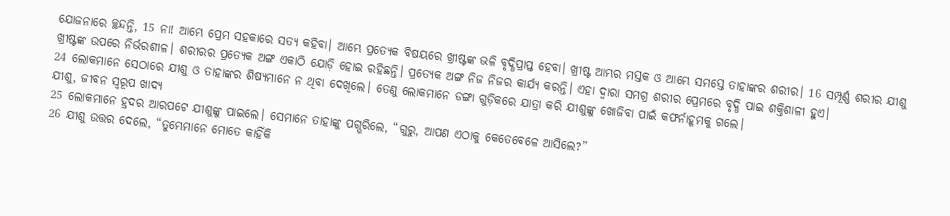ଯୋଜନାରେ ଚ୍ଛନ୍ଦନ୍ତି, 15 ନା! ଆମ୍ଭେ ପ୍ରେମ ସହକାରେ ସତ୍ୟ କହିବା। ଆମ୍ଭେ ପ୍ରତ୍ୟେକ ବିଷୟରେ ଖ୍ରୀଷ୍ଟଙ୍କ ଭଳି ବୃଦ୍ଧିପ୍ରାପ୍ତ ହେବା। ଖ୍ରୀଷ୍ଟ ଆମ୍ଭର ମସ୍ତକ ଓ ଆମ୍ଭେ ସମସ୍ତେ ତାହାଙ୍କର ଶରୀର। 16 ସମ୍ପୂର୍ଣ୍ଣ ଶରୀର ଯୀଶୁ ଖ୍ରୀଷ୍ଟଙ୍କ ଉପରେ ନିର୍ଭରଶୀଳ। ଶରୀରର ପ୍ରତ୍ୟେକ ଅଙ୍ଗ ଏକାଠି ଯୋଡ଼ି ହୋଇ ରହିଛନ୍ତି। ପ୍ରତ୍ୟେକ ଅଙ୍ଗ ନିଜ ନିଜର କାର୍ଯ୍ୟ କରନ୍ତି। ଏହା ଦ୍ୱାରା ସମଗ୍ର ଶରୀର ପ୍ରେମରେ ବୃଦ୍ଧି ପାଇ ଶକ୍ତିଶାଳୀ ହୁଏ।
24 ଲୋକମାନେ ସେଠାରେ ଯୀଶୁ ଓ ତାହାଙ୍କର ଶିଷ୍ୟମାନେ ନ ଥିବା ଦେଖିଲେ। ତେଣୁ ଲୋକମାନେ ଡଙ୍ଗା ଗୁଡ଼ିକରେ ଯାତ୍ରା କରି ଯୀଶୁଙ୍କୁ ଖୋଜିବା ପାଇଁ କଫର୍ନାହୂମକୁ ଗଲେ।
ଯୀଶୁ, ଜୀବନ ସ୍ୱରୂପ ଖାଦ୍ୟ
25 ଲୋକମାନେ ହ୍ରଦର ଆରପଟେ ଯୀଶୁଙ୍କୁ ପାଇଲେ। ସେମାନେ ତାହାଙ୍କୁ ପଗ୍ଭରିଲେ, “ଗୁରୁ, ଆପଣ ଏଠାକୁ କେତେବେଳେ ଆସିଲେ?”
26 ଯୀଶୁ ଉତ୍ତର ଦେଲେ, “ତୁମ୍ଭେମାନେ ମୋତେ କାହିଁକି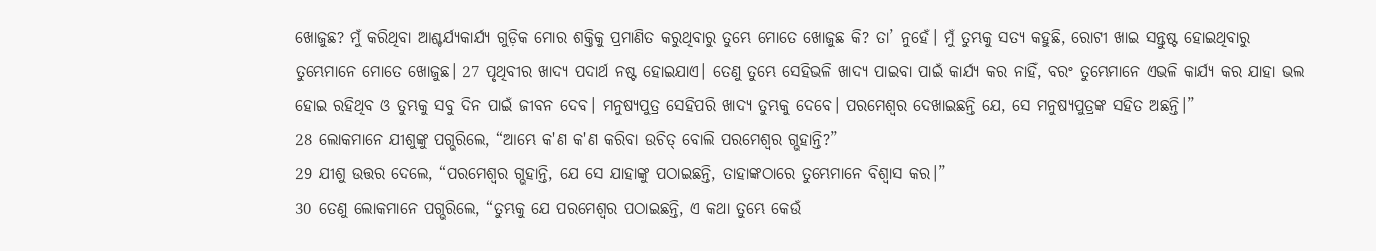ଖୋଜୁଛ? ମୁଁ କରିଥିବା ଆଶ୍ଚର୍ଯ୍ୟକାର୍ଯ୍ୟ ଗୁଡ଼ିକ ମୋର ଶକ୍ତିକୁ ପ୍ରମାଣିତ କରୁଥିବାରୁ ତୁମ୍ଭେ ମୋତେ ଖୋଜୁଛ କି? ତା’ ନୁହେଁ। ମୁଁ ତୁମ୍ଭକୁ ସତ୍ୟ କହୁଛି, ରୋଟୀ ଖାଇ ସନ୍ତୁଷ୍ଟ ହୋଇଥିବାରୁ ତୁମ୍ଭେମାନେ ମୋତେ ଖୋଜୁଛ। 27 ପୃଥିବୀର ଖାଦ୍ୟ ପଦାର୍ଥ ନଷ୍ଟ ହୋଇଯାଏ। ତେଣୁ ତୁମ୍ଭେ ସେହିଭଳି ଖାଦ୍ୟ ପାଇବା ପାଇଁ କାର୍ଯ୍ୟ କର ନାହିଁ, ବରଂ ତୁମ୍ଭେମାନେ ଏଭଳି କାର୍ଯ୍ୟ କର ଯାହା ଭଲ ହୋଇ ରହିଥିବ ଓ ତୁମ୍ଭକୁ ସବୁ ଦିନ ପାଇଁ ଜୀବନ ଦେବ। ମନୁଷ୍ୟପୁତ୍ର ସେହିପରି ଖାଦ୍ୟ ତୁମ୍ଭକୁ ଦେବେ। ପରମେଶ୍ୱର ଦେଖାଇଛନ୍ତି ଯେ, ସେ ମନୁଷ୍ୟପୁତ୍ରଙ୍କ ସହିତ ଅଛନ୍ତି।”
28 ଲୋକମାନେ ଯୀଶୁଙ୍କୁ ପଗ୍ଭରିଲେ, “ଆମ୍ଭେ କ'ଣ କ'ଣ କରିବା ଉଚିତ୍ ବୋଲି ପରମେଶ୍ୱର ଗ୍ଭହାନ୍ତି?”
29 ଯୀଶୁ ଉତ୍ତର ଦେଲେ, “ପରମେଶ୍ୱର ଗ୍ଭହାନ୍ତି, ଯେ ସେ ଯାହାଙ୍କୁ ପଠାଇଛନ୍ତି, ତାହାଙ୍କଠାରେ ତୁମ୍ଭେମାନେ ବିଶ୍ୱାସ କର।”
30 ତେଣୁ ଲୋକମାନେ ପଗ୍ଭରିଲେ, “ତୁମ୍ଭକୁ ଯେ ପରମେଶ୍ୱର ପଠାଇଛନ୍ତି, ଏ କଥା ତୁମ୍ଭେ କେଉଁ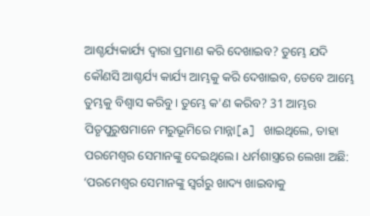ଆଶ୍ଚର୍ଯ୍ୟକାର୍ଯ୍ୟ ଦ୍ୱାରା ପ୍ରମାଣ କରି ଦେଖାଇବ? ତୁମ୍ଭେ ଯଦି କୌଣସି ଆଶ୍ଚର୍ଯ୍ୟ କାର୍ଯ୍ୟ ଆମ୍ଭକୁ କରି ଦେଖାଇବ, ତେବେ ଆମ୍ଭେ ତୁମ୍ଭକୁ ବିଶ୍ୱାସ କରିବୁ। ତୁମ୍ଭେ କ'ଣ କରିବ? 31 ଆମ୍ଭର ପିତୃପୁରୁଷମାନେ ମରୁଭୂମିରେ ମାନ୍ନା[a] ଖାଇଥିଲେ, ତାହା ପରମେଶ୍ୱର ସେମାନଙ୍କୁ ଦେଇଥିଲେ। ଧର୍ମଶାସ୍ତ୍ରରେ ଲେଖା ଅଛି: ‘ପରମେଶ୍ୱର ସେମାନଙ୍କୁ ସ୍ୱର୍ଗରୁ ଖାଦ୍ୟ ଖାଇବାକୁ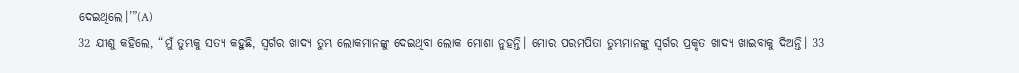ଦେଇଥିଲେ।’”(A)
32 ଯୀଶୁ କହିଲେ, “ମୁଁ ତୁମ୍ଭକୁ ସତ୍ୟ କହୁଛି, ସ୍ୱର୍ଗର ଖାଦ୍ୟ ତୁମ୍ଭ ଲୋକମାନଙ୍କୁ ଦେଇଥିବା ଲୋକ ମୋଶା ନୁହନ୍ତି। ମୋର ପରମପିତା ତୁମ୍ଭମାନଙ୍କୁ ସ୍ୱର୍ଗର ପ୍ରକୃତ ଖାଦ୍ୟ ଖାଇବାକୁ ଦିଅନ୍ତି। 33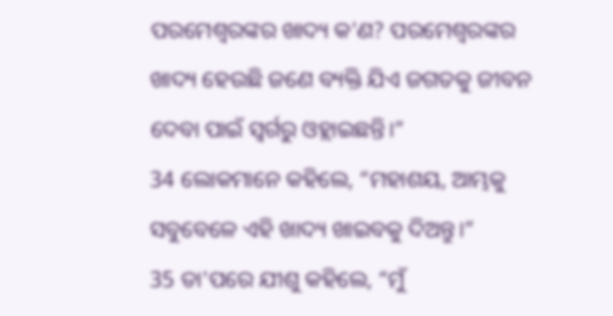ପରମେଶ୍ୱରଙ୍କର ଖାଦ୍ୟ କ'ଣ? ପରମେଶ୍ୱରଙ୍କର ଖାଦ୍ୟ ହେଉଛି ଜଣେ ବ୍ୟକ୍ତି ଯିଏ ଜଗତକୁ ଜୀବନ ଦେବା ପାଇଁ ସ୍ୱର୍ଗରୁ ଓହ୍ଲାଇଛନ୍ତି।”
34 ଲୋକମାନେ କହିଲେ, “ମହାଶୟ, ଆମ୍ଭକୁ ସବୁବେଳେ ଏହି ଖାଦ୍ୟ ଖାଇବକୁ ଦିଅନ୍ତୁ।”
35 ତା'ପରେ ଯୀଶୁ କହିଲେ, “ମୁଁ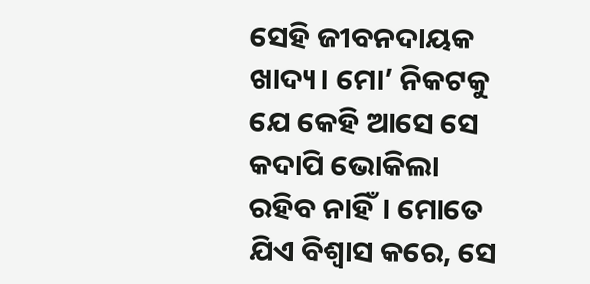ସେହି ଜୀବନଦାୟକ ଖାଦ୍ୟ। ମୋ’ ନିକଟକୁ ଯେ କେହି ଆସେ ସେ କଦାପି ଭୋକିଲା ରହିବ ନାହିଁ। ମୋତେ ଯିଏ ବିଶ୍ୱାସ କରେ, ସେ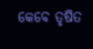କେବେ ତୃଷିତ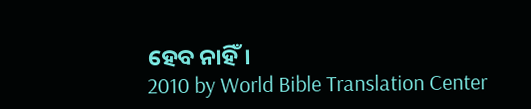ହେବ ନାହିଁ।
2010 by World Bible Translation Center